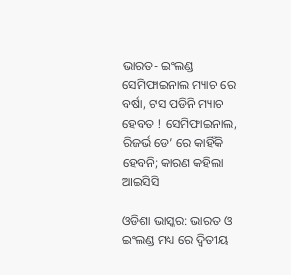ଭାରତ- ଇଂଲଣ୍ଡ ସେମିଫାଇନାଲ ମ୍ୟାଚ ରେ ବର୍ଷା, ଟସ ପଡିନି ମ୍ୟାଚ ହେବତ ! ସେମିଫାଇନାଲ, ରିଜର୍ଭ ଡେ’ ରେ କାହିଁକି ହେବନି; କାରଣ କହିଲା ଆଇସିସି

ଓଡିଶା ଭାସ୍କର: ଭାରତ ଓ ଇଂଲଣ୍ଡ ମଧ୍ୟ ରେ ଦ୍ୱିତୀୟ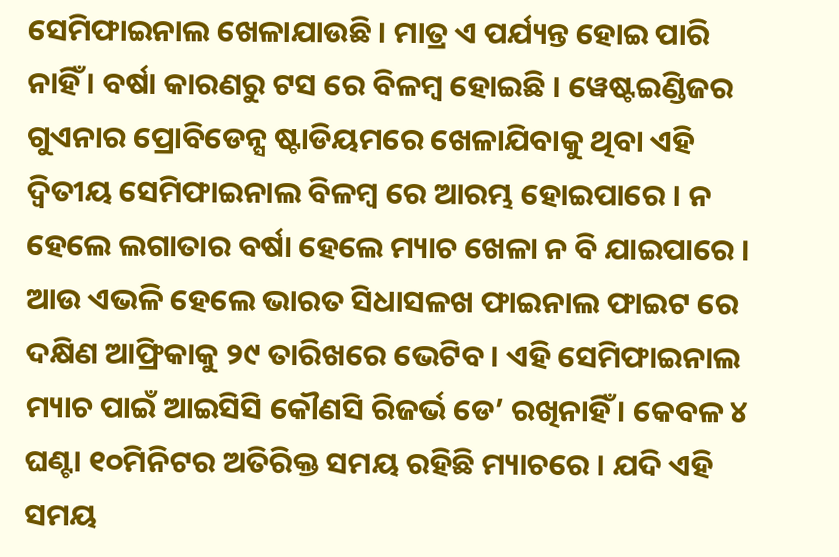ସେମିଫାଇନାଲ ଖେଳାଯାଉଛି । ମାତ୍ର ଏ ପର୍ଯ୍ୟନ୍ତ ହୋଇ ପାରି ନାହିଁ । ବର୍ଷା କାରଣରୁ ଟସ ରେ ବିଳମ୍ବ ହୋଇଛି । ୱେଷ୍ଟଇଣ୍ଡିଜର ଗୁଏନାର ପ୍ରୋବିଡେନ୍ସ ଷ୍ଟାଡିୟମରେ ଖେଳାଯିବାକୁ ଥିବା ଏହି ଦ୍ୱିତୀୟ ସେମିଫାଇନାଲ ବିଳମ୍ବ ରେ ଆରମ୍ଭ ହୋଇପାରେ । ନ ହେଲେ ଲଗାତାର ବର୍ଷା ହେଲେ ମ୍ୟାଚ ଖେଳା ନ ବି ଯାଇପାରେ । ଆଉ ଏଭଳି ହେଲେ ଭାରତ ସିଧାସଳଖ ଫାଇନାଲ ଫାଇଟ ରେ ଦକ୍ଷିଣ ଆଫ୍ରିକାକୁ ୨୯ ତାରିଖରେ ଭେଟିବ । ଏହି ସେମିଫାଇନାଲ ମ୍ୟାଚ ପାଇଁ ଆଇସିସି କୌଣସି ରିଜର୍ଭ ଡେ’ ରଖିନାହିଁ । କେବଳ ୪ ଘଣ୍ଟା ୧୦ମିନିଟର ଅତିରିକ୍ତ ସମୟ ରହିଛି ମ୍ୟାଚରେ । ଯଦି ଏହି ସମୟ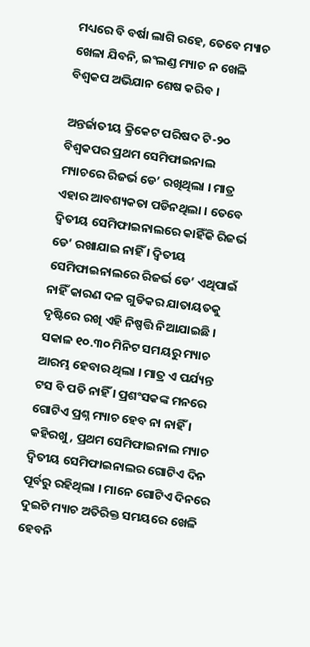ମଧ୍ୟରେ ବି ବର୍ଷା ଲାଗି ରହେ, ତେବେ ମ୍ୟାଚ ଖେଳା ଯିବନି, ଇଂଲଣ୍ଡ ମ୍ୟାଚ ନ ଖେଳି ବିଶ୍ୱକପ ଅଭିଯାନ ଶେଷ କରିବ ।

ଅନ୍ତର୍ଜାତୀୟ କ୍ରିକେଟ ପରିଷଦ ଟି-୨୦ ବିଶ୍ୱକପର ପ୍ରଥମ ସେମିଫାଇନାଲ ମ୍ୟାଚରେ ରିଜର୍ଭ ଡେ’ ରଖିଥିଲା । ମାତ୍ର ଏହାର ଆବଶ୍ୟକତା ପଡିନଥିଲା । ତେବେ ଦ୍ୱିତୀୟ ସେମିଫାଇନାଲରେ କାହିଁକି ରିଜର୍ଭ ଡେ’ ରଖାଯାଇ ନାହିଁ । ଦ୍ୱିତୀୟ ସେମିଫାଇନାଲରେ ରିଜର୍ଭ ଡେ’ ଏଥିପାଇଁ ନାହିଁ କାରଣ ଦଳ ଗୁଡିକର ଯାତାୟତକୁ ଦୃଷ୍ଟିରେ ରଖି ଏହି ନିଷ୍ପତ୍ତି ନିଆଯାଇଛି । ସକାଳ ୧୦.୩୦ ମିନିଟ ସମୟରୁ ମ୍ୟାଚ ଆରମ୍ଭ ହେବାର ଥିଲା । ମାତ୍ର ଏ ପର୍ଯ୍ୟନ୍ତ ଟସ ବି ପଡି ନାହିଁ । ପ୍ରଶଂସକଙ୍କ ମନରେ ଗୋଟିଏ ପ୍ରଶ୍ନ ମ୍ୟାଚ ହେବ ନା ନାହିଁ । କହିରଖୁ, ପ୍ରଥମ ସେମିଫାଇନାଲ ମ୍ୟାଚ ଦ୍ୱିତୀୟ ସେମିଫାଇନାଲର ଗୋଟିଏ ଦିନ ପୂର୍ବରୁ ରହିଥିଲା । ମାନେ ଗୋଟିଏ ଦିନରେ ଦୁଇଟି ମ୍ୟାଚ ଅତିରିକ୍ତ ସମୟରେ ଖେଳି ହେବନି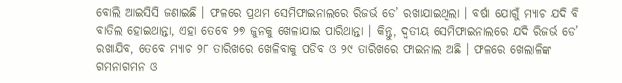ବୋଲି ଆଇସିସି ଜଣାଇଛି । ଫଳରେ ପ୍ରଥମ ସେମିଫାଇନାଲରେ ରିଜର୍ଭ ଡେ’ ରଖାଯାଇଥିଲା । ବର୍ଷା ଯୋଗୁଁ ମ୍ୟାଚ ଯଦି ବି ବାତିଲ ହୋଇଥାନ୍ତା, ଏହା ତେବେ ୨୭ ଜୁନକୁ ଖେଳାଯାଇ ପାରିଥାନ୍ତା । କିନ୍ତୁ, ଦ୍ୱତୀୟ ସେମିଫାଇନାଲରେ ଯଦି ରିଜର୍ଭ ଡେ’ ରଖାଯିବ, ତେବେ ମ୍ୟାଚ ୨୮ ତାରିଖରେ ଖେଳିବାକୁ ପଡିବ ଓ ୨୯ ତାରିଖରେ ଫାଇନାଲ ଅଛି । ଫଳରେ ଖେଲାଳିଙ୍କ ଗମନାଗମନ ଓ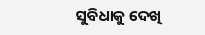ସୁବିଧାକୁ ଦେଖି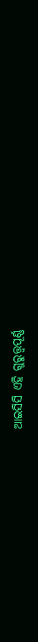ଆଇସିସି ଏହି ଗୁରୁତ୍ତ୍ୱପୂର୍ଣ୍ଣ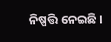ନିଷ୍ପତ୍ତି ନେଇଛି ।